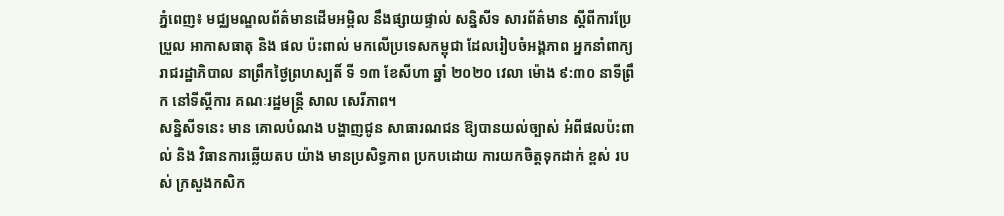ភ្នំពេញ៖ មជ្ឈមណ្ឌលព័ត៌មានដើមអម្ពិល នឹងផ្សាយផ្ទាល់ សន្និសីទ សារព័ត៌មាន ស្តីពីការប្រែប្រួល អាកាសធាតុ និង ផល ប៉ះពាល់ មកលើប្រទេសកម្ពុជា ដែលរៀបចំអង្គភាព អ្នកនាំពាក្យ រាជរដ្ឋាភិបាល នាព្រឹកថ្ងៃព្រហស្បតិ៍ ទី ១៣ ខែសីហា ឆ្នាំ ២០២០ វេលា ម៉ោង ៩:៣០ នាទីព្រឹក នៅទីស្តីការ គណៈរដ្ឋមន្ត្រី សាល សេរីភាព។
សន្និសីទនេះ មាន គោលបំណង បង្ហាញជូន សាធារណជន ឱ្យបានយល់ច្បាស់ អំពីផលប៉ះពាល់ និង វិធានការឆ្លើយតប យ៉ាង មានប្រសិទ្ធភាព ប្រកបដោយ ការយកចិត្តទុកដាក់ ខ្ពស់ របស់ ក្រសួងកសិក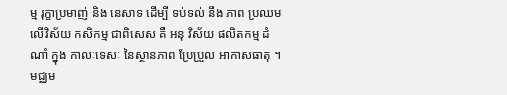ម្ម រុក្ខាប្រមាញ់ និង នេសាទ ដើម្បី ទប់ទល់ នឹង ភាព ប្រឈម លើវិស័យ កសិកម្ម ជាពិសេស គឺ អនុ វិស័យ ផលិតកម្ម ដំណាំ ក្នុង កាលៈទេសៈ នៃស្ថានភាព ប្រែប្រួល អាកាសធាតុ ។
មជ្ឈម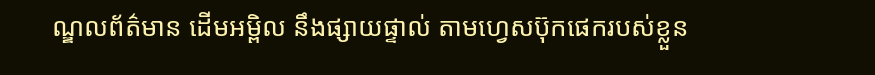ណ្ឌលព័ត៌មាន ដើមអម្ពិល នឹងផ្សាយផ្ទាល់ តាមហ្វេសប៊ុកផេករបស់ខ្លួន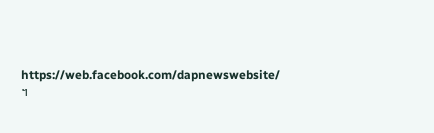https://web.facebook.com/dapnewswebsite/ ។